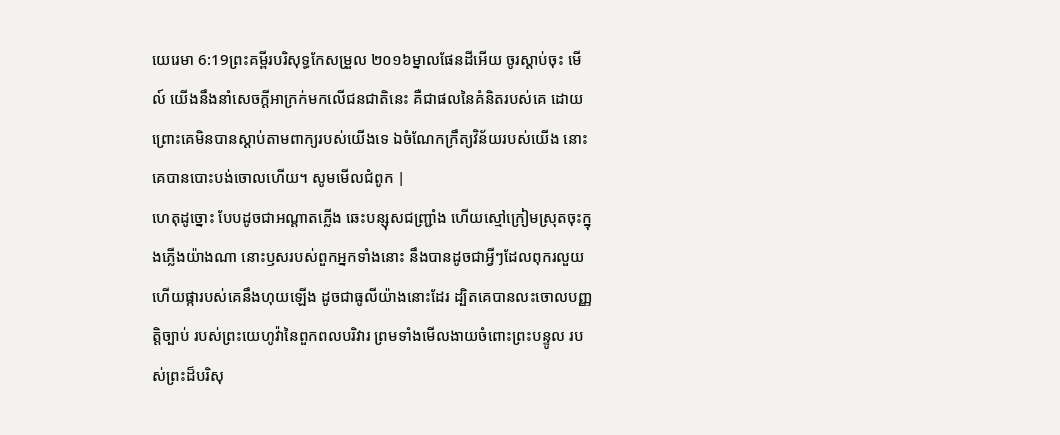យេរេមា 6:19ព្រះគម្ពីរបរិសុទ្ធកែសម្រួល ២០១៦ម្នាលផែនដីអើយ ចូរស្តាប់ចុះ មើល៍ យើងនឹងនាំសេចក្ដីអាក្រក់មកលើជនជាតិនេះ គឺជាផលនៃគំនិតរបស់គេ ដោយព្រោះគេមិនបានស្តាប់តាមពាក្យរបស់យើងទេ ឯចំណែកក្រឹត្យវិន័យរបស់យើង នោះគេបានបោះបង់ចោលហើយ។ សូមមើលជំពូក |
ហេតុដូច្នោះ បែបដូចជាអណ្ដាតភ្លើង ឆេះបន្សុសជញ្ជ្រាំង ហើយស្មៅក្រៀមស្រុតចុះក្នុងភ្លើងយ៉ាងណា នោះឫសរបស់ពួកអ្នកទាំងនោះ នឹងបានដូចជាអ្វីៗដែលពុករលួយ ហើយផ្ការបស់គេនឹងហុយឡើង ដូចជាធូលីយ៉ាងនោះដែរ ដ្បិតគេបានលះចោលបញ្ញត្តិច្បាប់ របស់ព្រះយេហូវ៉ានៃពួកពលបរិវារ ព្រមទាំងមើលងាយចំពោះព្រះបន្ទូល របស់ព្រះដ៏បរិសុ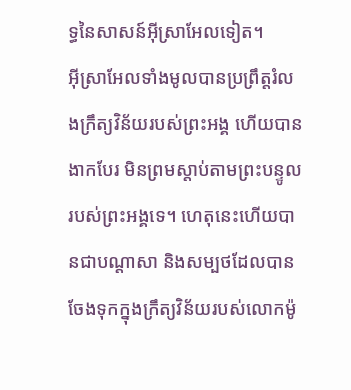ទ្ធនៃសាសន៍អ៊ីស្រាអែលទៀត។
អ៊ីស្រាអែលទាំងមូលបានប្រព្រឹត្តរំលងក្រឹត្យវិន័យរបស់ព្រះអង្គ ហើយបានងាកបែរ មិនព្រមស្តាប់តាមព្រះបន្ទូលរបស់ព្រះអង្គទេ។ ហេតុនេះហើយបានជាបណ្ដាសា និងសម្បថដែលបានចែងទុកក្នុងក្រឹត្យវិន័យរបស់លោកម៉ូ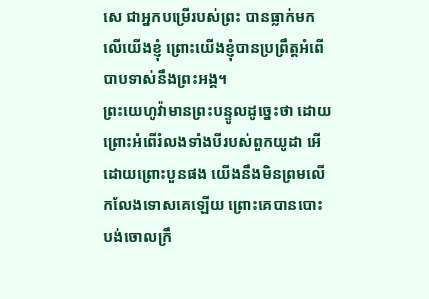សេ ជាអ្នកបម្រើរបស់ព្រះ បានធ្លាក់មកលើយើងខ្ញុំ ព្រោះយើងខ្ញុំបានប្រព្រឹត្តអំពើបាបទាស់នឹងព្រះអង្គ។
ព្រះយេហូវ៉ាមានព្រះបន្ទូលដូច្នេះថា ដោយព្រោះអំពើរំលងទាំងបីរបស់ពួកយូដា អើ ដោយព្រោះបួនផង យើងនឹងមិនព្រមលើកលែងទោសគេឡើយ ព្រោះគេបានបោះបង់ចោលក្រឹ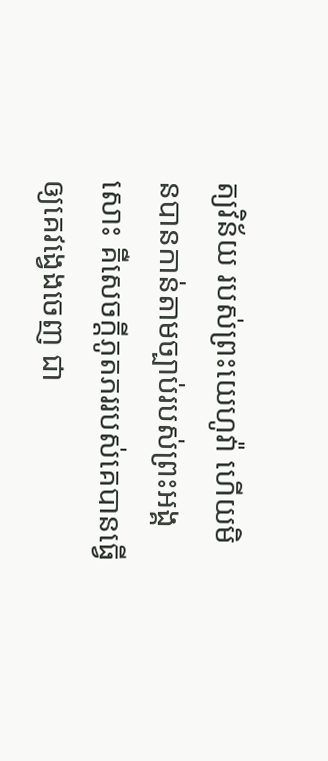ត្យវិន័យ របស់ព្រះយេហូវ៉ា ហើយមិនបានកាន់តាមច្បាប់របស់ព្រះអង្គសោះ គឺសេចក្ដីភូតភររបស់គេបានធ្វើឲ្យគេវង្វេងចេញ ជា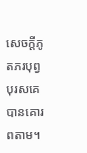សេចក្ដីភូតភរបុព្វបុរសគេបានគោរពតាម។